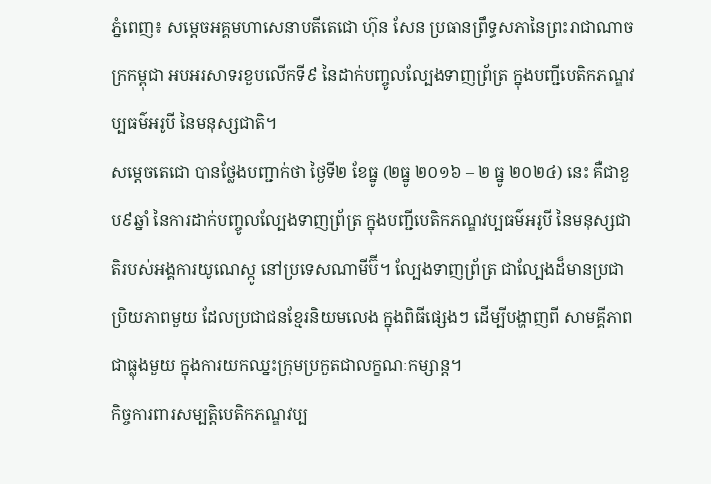ភ្នំពេញ៖ សម្ដេចអគ្គមហាសេនាបតីតេជោ ហ៊ុន សែន ប្រធានព្រឹទ្ធសភានៃព្រះរាជាណាចក្រកម្ពុជា អបអរសាទរខួបលើកទី៩ នៃដាក់បញ្ចូលល្បែងទាញព្រ័ត្រ ក្នុងបញ្ជីបេតិកភណ្ឌវប្បធម៌អរូបី នៃមនុស្សជាតិ។
សម្ដេចតេជោ បានថ្លែងបញ្ជាក់ថា ថ្ងៃទី២ ខែធ្នូ (២ធ្នូ ២០១៦ – ២ ធ្នូ ២០២៤) នេះ គឺជាខួប៩ឆ្នាំ នៃការដាក់បញ្ចូលល្បែងទាញព្រ័ត្រ ក្នុងបញ្ជីបេតិកភណ្ឌវប្បធម៌អរូបី នៃមនុស្សជាតិរបស់អង្គការយូណេស្កូ នៅប្រទេសណាមីប៊ី។ ល្បែងទាញព្រ័ត្រ ជាល្បែងដ៏មានប្រជាប្រិយភាពមួយ ដែលប្រជាជនខ្មែរនិយមលេង ក្នុងពិធីផ្សេងៗ ដើម្បីបង្ហាញពី សាមគ្គីភាពជាធ្លុងមួយ ក្នុងការយកឈ្នះក្រុមប្រកួតជាលក្ខណៈកម្សាន្ត។
កិច្ចការពារសម្បត្តិបេតិកភណ្ឌវប្ប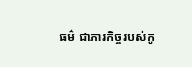ធម៌ ជាភារកិច្ចរបស់កូ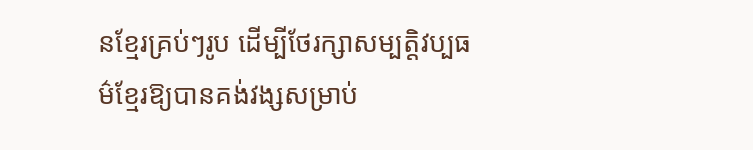នខ្មែរគ្រប់ៗរូប ដើម្បីថែរក្សាសម្បត្តិវប្បធម៌ខ្មែរឱ្យបានគង់វង្សសម្រាប់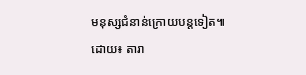មនុស្សជំនាន់ក្រោយបន្តទៀត៕
ដោយ៖ តារា